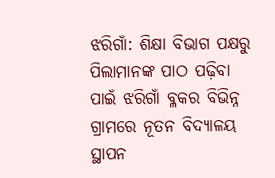ଝରିଗାଁ: ଶିକ୍ଷା ବିଭାଗ ପକ୍ଷରୁ ପିଲାମାନଙ୍କ ପାଠ ପଢ଼ିବା ପାଇଁ ଝରିଗାଁ ବ୍ଳକର ବିଭିନ୍ନ ଗ୍ରାମରେ ନୂତନ ବିଦ୍ୟାଳୟ ସ୍ଥାପନ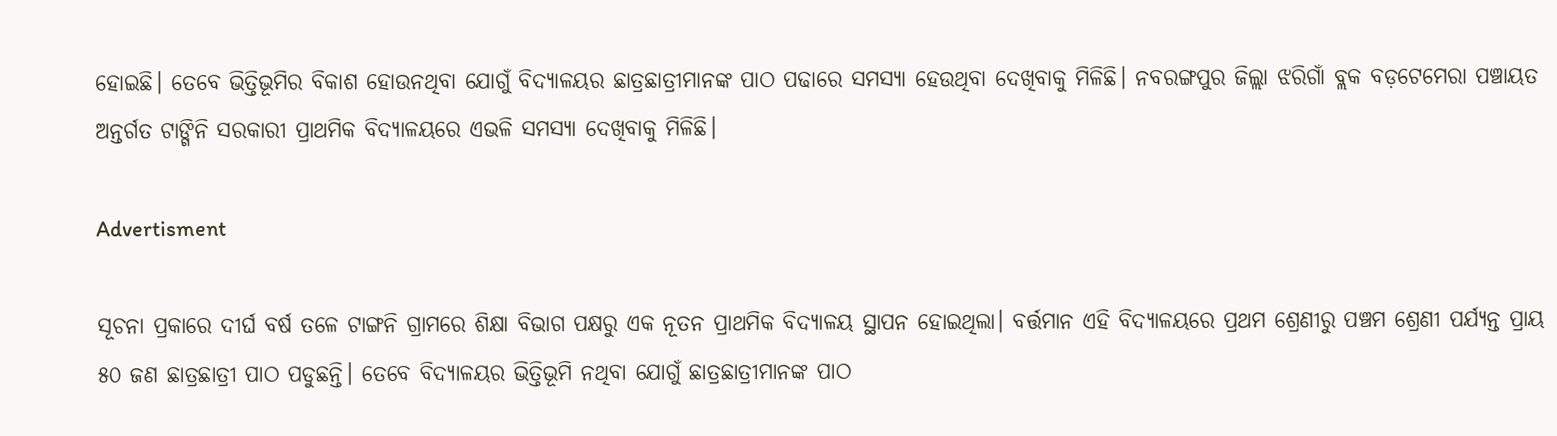ହୋଇଛି। ତେବେ ଭିତ୍ତିଭୂମିର ବିକାଶ ହୋଉନଥିବା ଯୋଗୁଁ ବିଦ୍ୟାଳୟର ଛାତ୍ରଛାତ୍ରୀମାନଙ୍କ ପାଠ ପଢାରେ ସମସ୍ୟା ହେଉଥିବା ଦେଖିବାକୁ ମିଳିଛି। ନବରଙ୍ଗପୁର ଜିଲ୍ଲା ଝରିଗାଁ ବ୍ଲକ ବଡ଼ଟେମେରା ପଞ୍ଚାୟତ ଅନ୍ତର୍ଗତ ଟାଙ୍ଗିନି ସରକାରୀ ପ୍ରାଥମିକ ବିଦ୍ୟାଳୟରେ ଏଭଳି ସମସ୍ୟା ଦେଖିବାକୁ ମିଳିଛି।

Advertisment

ସୂଚନା ପ୍ରକାରେ ଦୀର୍ଘ ବର୍ଷ ତଳେ ଟାଙ୍ଗନି ଗ୍ରାମରେ ଶିକ୍ଷା ବିଭାଗ ପକ୍ଷରୁ ଏକ ନୂତନ ପ୍ରାଥମିକ ବିଦ୍ୟାଳୟ ସ୍ଥାପନ ହୋଇଥିଲା। ବର୍ତ୍ତମାନ ଏହି ବିଦ୍ୟାଳୟରେ ପ୍ରଥମ ଶ୍ରେଣୀରୁ ପଞ୍ଚମ ଶ୍ରେଣୀ ପର୍ଯ୍ୟନ୍ତ ପ୍ରାୟ ୫୦ ଜଣ ଛାତ୍ରଛାତ୍ରୀ ପାଠ ପଡୁଛନ୍ତି। ତେବେ ବିଦ୍ୟାଳୟର ଭିତ୍ତିଭୂମି ନଥିବା ଯୋଗୁଁ ଛାତ୍ରଛାତ୍ରୀମାନଙ୍କ ପାଠ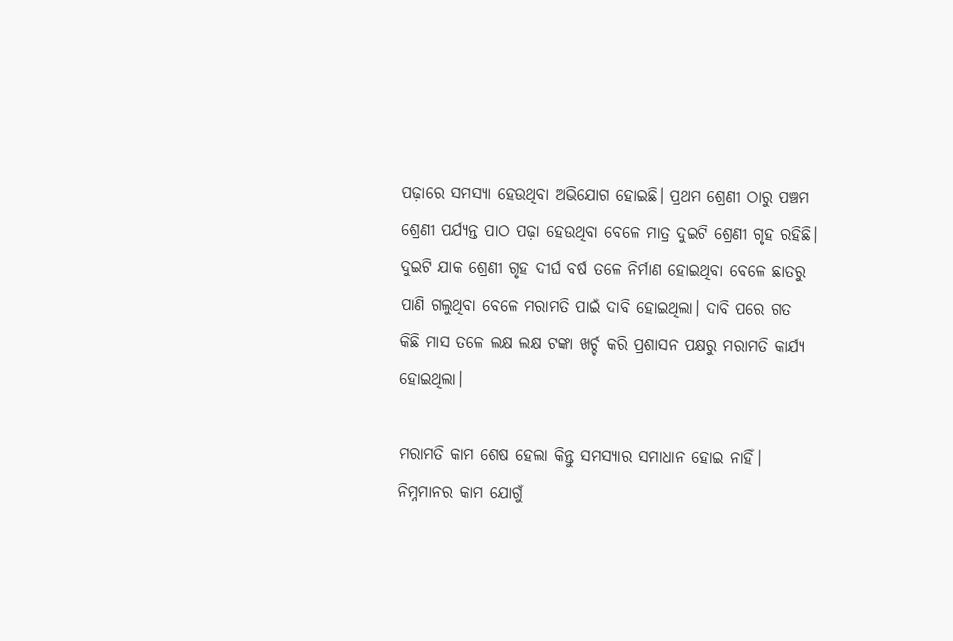ପଢ଼ାରେ ସମସ୍ୟା ହେଉଥିବା ଅଭିଯୋଗ ହୋଇଛି। ପ୍ରଥମ ଶ୍ରେଣୀ ଠାରୁ ପଞ୍ଚମ ଶ୍ରେଣୀ ପର୍ଯ୍ୟନ୍ତ ପାଠ ପଢ଼ା ହେଉଥିବା ବେଳେ ମାତ୍ର ଦୁଇଟି ଶ୍ରେଣୀ ଗୃହ ରହିଛି। ଦୁଇଟି ଯାକ ଶ୍ରେଣୀ ଗୃହ ଦୀର୍ଘ ବର୍ଷ ତଳେ ନିର୍ମାଣ ହୋଇଥିବା ବେଳେ ଛାତରୁ ପାଣି ଗଲୁଥିବା ବେଳେ ମରାମତି ପାଇଁ ଦାବି ହୋଇଥିଲା। ଦାବି ପରେ ଗତ କିଛି ମାସ ତଳେ ଲକ୍ଷ ଲକ୍ଷ ଟଙ୍କା ଖର୍ଚ୍ଚ କରି ପ୍ରଶାସନ ପକ୍ଷରୁ ମରାମତି କାର୍ଯ୍ୟ ହୋଇଥିଲା।

ମରାମତି କାମ ଶେଷ ହେଲା କିନ୍ତୁ ସମସ୍ୟାର ସମାଧାନ ହୋଇ ନାହିଁ। ନିମ୍ନମାନର କାମ ଯୋଗୁଁ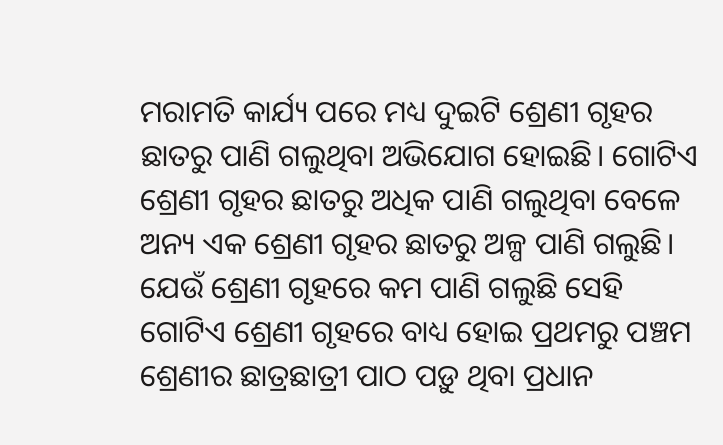ମରାମତି କାର୍ଯ୍ୟ ପରେ ମଧ୍ୟ ଦୁଇଟି ଶ୍ରେଣୀ ଗୃହର ଛାତରୁ ପାଣି ଗଲୁଥିବା ଅଭିଯୋଗ ହୋଇଛି। ଗୋଟିଏ ଶ୍ରେଣୀ ଗୃହର ଛାତରୁ ଅଧିକ ପାଣି ଗଲୁଥିବା ବେଳେ ଅନ୍ୟ ଏକ ଶ୍ରେଣୀ ଗୃହର ଛାତରୁ ଅଳ୍ପ ପାଣି ଗଲୁଛି। ଯେଉଁ ଶ୍ରେଣୀ ଗୃହରେ କମ ପାଣି ଗଲୁଛି ସେହି ଗୋଟିଏ ଶ୍ରେଣୀ ଗୃହରେ ବାଧ୍ୟ ହୋଇ ପ୍ରଥମରୁ ପଞ୍ଚମ ଶ୍ରେଣୀର ଛାତ୍ରଛାତ୍ରୀ ପାଠ ପଡ଼ୁ ଥିବା ପ୍ରଧାନ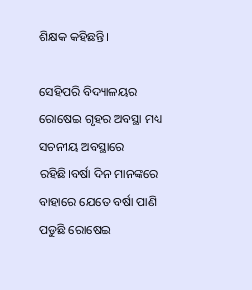ଶିକ୍ଷକ କହିଛନ୍ତି।

ସେହିପରି ବିଦ୍ୟାଳୟର ରୋଷେଇ ଗୃହର ଅବସ୍ଥା ମଧ୍ୟ ସଚନୀୟ ଅବସ୍ଥାରେ ରହିଛି।ବର୍ଷା ଦିନ ମାନଙ୍କରେ ବାହାରେ ଯେତେ ବର୍ଷା ପାଣି ପଡୁଛି ରୋଷେଇ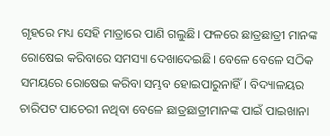ଗୃହରେ ମଧ୍ୟ ସେହି ମାତ୍ରାରେ ପାଣି ଗଲୁଛି। ଫଳରେ ଛାତ୍ରଛାତ୍ରୀ ମାନଙ୍କ ରୋଷେଇ କରିବାରେ ସମସ୍ୟା ଦେଖାଦେଇଛି। ବେଳେ ବେଳେ ସଠିକ ସମୟରେ ରୋଷେଇ କରିବା ସମ୍ଭବ ହୋଇପାରୁନାହିଁ। ବିଦ୍ୟାଳୟର ଚାରିପଟ ପାଚେରୀ ନଥିବା ବେଳେ ଛାତ୍ରଛାତ୍ରୀମାନଙ୍କ ପାଇଁ ପାଇଖାନା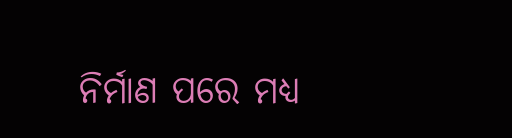ନିର୍ମାଣ ପରେ ମଧ୍ୟ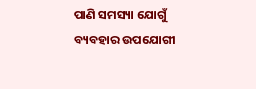ପାଣି ସମସ୍ୟା ଯୋଗୁଁ ବ୍ୟବହାର ଉପଯୋଗୀ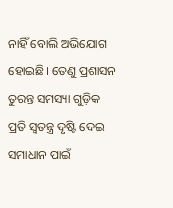ନାହିଁ ବୋଲି ଅଭିଯୋଗ ହୋଇଛି। ତେଣୁ ପ୍ରଶାସନ ତୁରନ୍ତ ସମସ୍ୟା ଗୁଡ଼ିକ ପ୍ରତି ସ୍ୱତନ୍ତ୍ର ଦୃଷ୍ଟି ଦେଇ ସମାଧାନ ପାଇଁ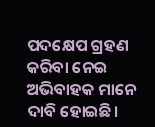ପଦକ୍ଷେପ ଗ୍ରହଣ କରିବା ନେଇ ଅଭିବାହକ ମାନେ ଦାବି ହୋଇଛି।